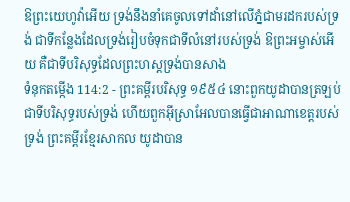ឱព្រះយេហូវ៉ាអើយ ទ្រង់នឹងនាំគេចូលទៅដាំនៅលើភ្នំជាមរដករបស់ទ្រង់ ជាទីកន្លែងដែលទ្រង់រៀបចំទុកជាទីលំនៅរបស់ទ្រង់ ឱព្រះអម្ចាស់អើយ គឺជាទីបរិសុទ្ធដែលព្រះហស្តទ្រង់បានសាង
ទំនុកតម្កើង 114:2 - ព្រះគម្ពីរបរិសុទ្ធ ១៩៥៤ នោះពួកយូដាបានត្រឡប់ជាទីបរិសុទ្ធរបស់ទ្រង់ ហើយពួកអ៊ីស្រាអែលបានធ្វើជាអាណាខេត្តរបស់ទ្រង់ ព្រះគម្ពីរខ្មែរសាកល យូដាបាន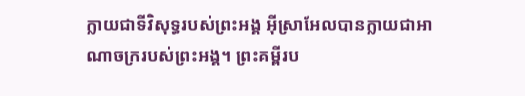ក្លាយជាទីវិសុទ្ធរបស់ព្រះអង្គ អ៊ីស្រាអែលបានក្លាយជាអាណាចក្ររបស់ព្រះអង្គ។ ព្រះគម្ពីរប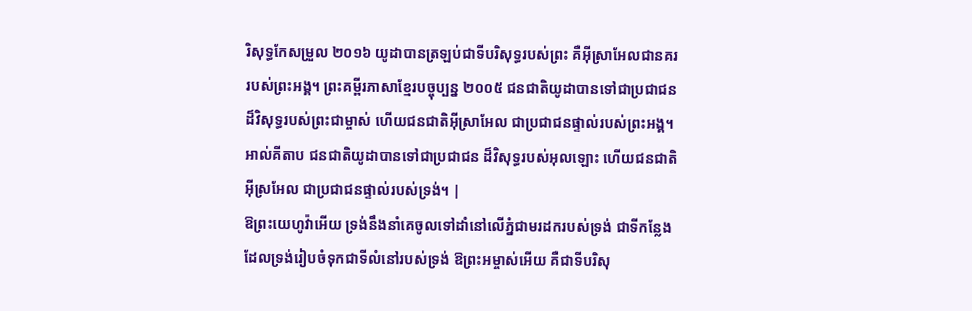រិសុទ្ធកែសម្រួល ២០១៦ យូដាបានត្រឡប់ជាទីបរិសុទ្ធរបស់ព្រះ គឺអ៊ីស្រាអែលជានគររបស់ព្រះអង្គ។ ព្រះគម្ពីរភាសាខ្មែរបច្ចុប្បន្ន ២០០៥ ជនជាតិយូដាបានទៅជាប្រជាជន ដ៏វិសុទ្ធរបស់ព្រះជាម្ចាស់ ហើយជនជាតិអ៊ីស្រាអែល ជាប្រជាជនផ្ទាល់របស់ព្រះអង្គ។ អាល់គីតាប ជនជាតិយូដាបានទៅជាប្រជាជន ដ៏វិសុទ្ធរបស់អុលឡោះ ហើយជនជាតិអ៊ីស្រអែល ជាប្រជាជនផ្ទាល់របស់ទ្រង់។ |
ឱព្រះយេហូវ៉ាអើយ ទ្រង់នឹងនាំគេចូលទៅដាំនៅលើភ្នំជាមរដករបស់ទ្រង់ ជាទីកន្លែងដែលទ្រង់រៀបចំទុកជាទីលំនៅរបស់ទ្រង់ ឱព្រះអម្ចាស់អើយ គឺជាទីបរិសុ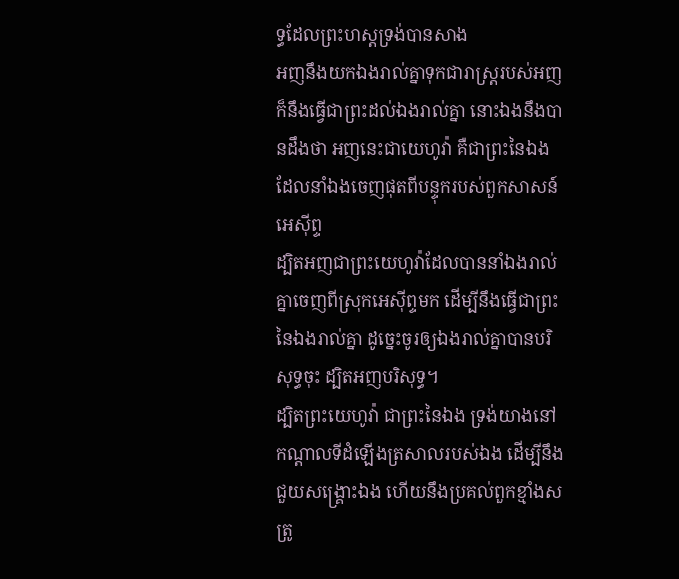ទ្ធដែលព្រះហស្តទ្រង់បានសាង
អញនឹងយកឯងរាល់គ្នាទុកជារាស្ត្ររបស់អញ ក៏នឹងធ្វើជាព្រះដល់ឯងរាល់គ្នា នោះឯងនឹងបានដឹងថា អញនេះជាយេហូវ៉ា គឺជាព្រះនៃឯង ដែលនាំឯងចេញផុតពីបន្ទុករបស់ពួកសាសន៍អេស៊ីព្ទ
ដ្បិតអញជាព្រះយេហូវ៉ាដែលបាននាំឯងរាល់គ្នាចេញពីស្រុកអេស៊ីព្ទមក ដើម្បីនឹងធ្វើជាព្រះនៃឯងរាល់គ្នា ដូច្នេះចូរឲ្យឯងរាល់គ្នាបានបរិសុទ្ធចុះ ដ្បិតអញបរិសុទ្ធ។
ដ្បិតព្រះយេហូវ៉ា ជាព្រះនៃឯង ទ្រង់យាងនៅកណ្តាលទីដំឡើងត្រសាលរបស់ឯង ដើម្បីនឹងជួយសង្គ្រោះឯង ហើយនឹងប្រគល់ពួកខ្មាំងសត្រូ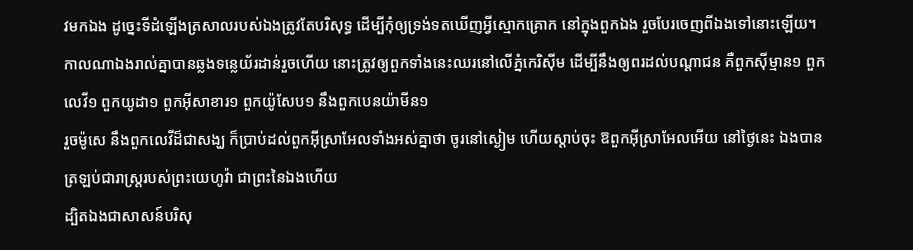វមកឯង ដូច្នេះទីដំឡើងត្រសាលរបស់ឯងត្រូវតែបរិសុទ្ធ ដើម្បីកុំឲ្យទ្រង់ទតឃើញអ្វីស្មោកគ្រោក នៅក្នុងពួកឯង រួចបែរចេញពីឯងទៅនោះឡើយ។
កាលណាឯងរាល់គ្នាបានឆ្លងទន្លេយ័រដាន់រួចហើយ នោះត្រូវឲ្យពួកទាំងនេះឈរនៅលើភ្នំកេរិស៊ីម ដើម្បីនឹងឲ្យពរដល់បណ្តាជន គឺពួកស៊ីម្មាន១ ពួកលេវី១ ពួកយូដា១ ពួកអ៊ីសាខារ១ ពួកយ៉ូសែប១ នឹងពួកបេនយ៉ាមីន១
រួចម៉ូសេ នឹងពួកលេវីដ៏ជាសង្ឃ ក៏ប្រាប់ដល់ពួកអ៊ីស្រាអែលទាំងអស់គ្នាថា ចូរនៅស្ងៀម ហើយស្តាប់ចុះ ឱពួកអ៊ីស្រាអែលអើយ នៅថ្ងៃនេះ ឯងបានត្រឡប់ជារាស្ត្ររបស់ព្រះយេហូវ៉ា ជាព្រះនៃឯងហើយ
ដ្បិតឯងជាសាសន៍បរិសុ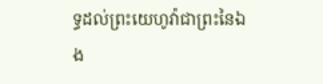ទ្ធដល់ព្រះយេហូវ៉ាជាព្រះនៃឯង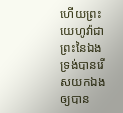ហើយព្រះយេហូវ៉ាជាព្រះនៃឯង ទ្រង់បានរើសយកឯង ឲ្យបាន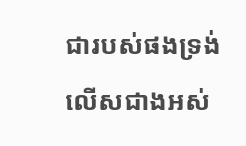ជារបស់ផងទ្រង់ លើសជាងអស់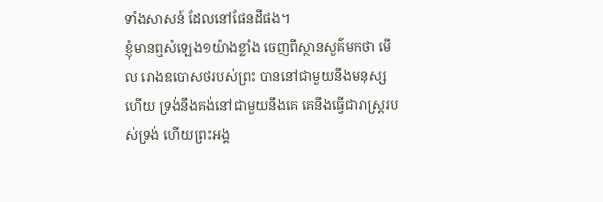ទាំងសាសន៍ ដែលនៅផែនដីផង។
ខ្ញុំមានឮសំឡេង១យ៉ាងខ្លាំង ចេញពីស្ថានសួគ៌មកថា មើល រោងឧបោសថរបស់ព្រះ បាននៅជាមួយនឹងមនុស្សហើយ ទ្រង់នឹងគង់នៅជាមួយនឹងគេ គេនឹងធ្វើជារាស្ត្ររបស់ទ្រង់ ហើយព្រះអង្គ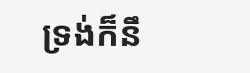ទ្រង់ក៏នឹ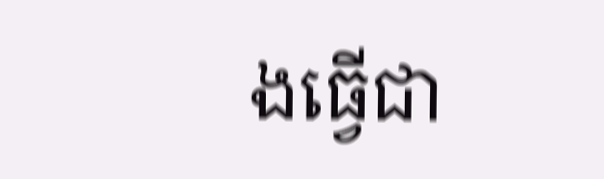ងធ្វើជា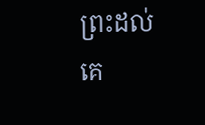ព្រះដល់គេ